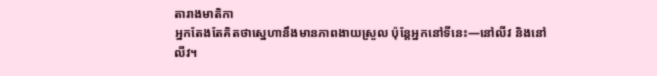តារាងមាតិកា
អ្នកតែងតែគិតថាស្នេហានឹងមានភាពងាយស្រួល ប៉ុន្តែអ្នកនៅទីនេះ—នៅលីវ និងនៅលីវ។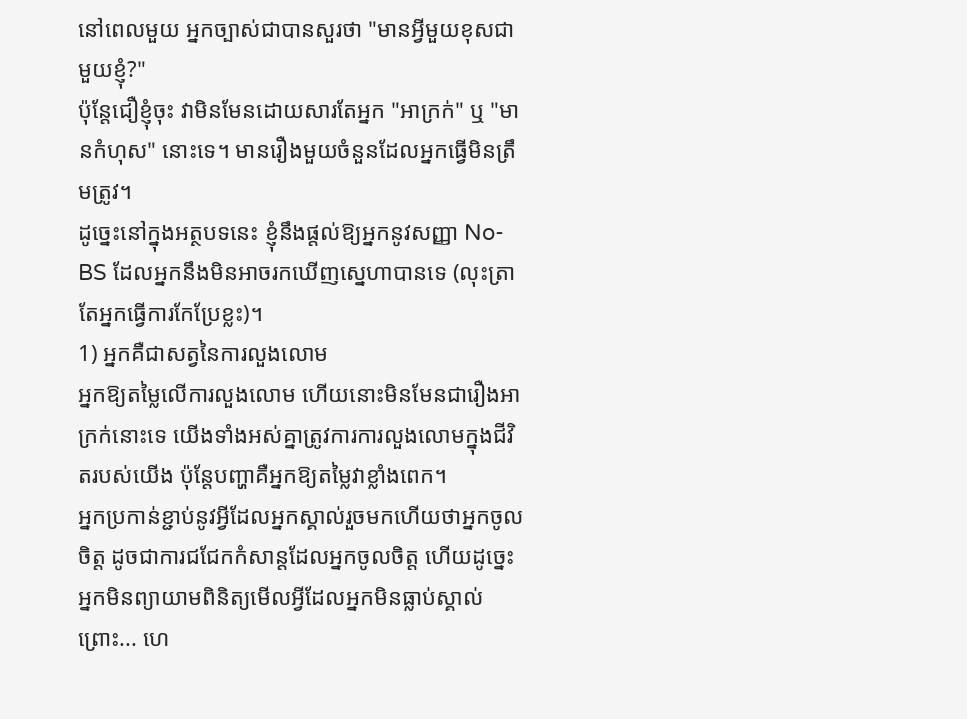នៅពេលមួយ អ្នកច្បាស់ជាបានសួរថា "មានអ្វីមួយខុសជាមួយខ្ញុំ?"
ប៉ុន្តែជឿខ្ញុំចុះ វាមិនមែនដោយសារតែអ្នក "អាក្រក់" ឬ "មានកំហុស" នោះទេ។ មានរឿងមួយចំនួនដែលអ្នកធ្វើមិនត្រឹមត្រូវ។
ដូច្នេះនៅក្នុងអត្ថបទនេះ ខ្ញុំនឹងផ្តល់ឱ្យអ្នកនូវសញ្ញា No-BS ដែលអ្នកនឹងមិនអាចរកឃើញស្នេហាបានទេ (លុះត្រាតែអ្នកធ្វើការកែប្រែខ្លះ)។
1) អ្នកគឺជាសត្វនៃការលួងលោម
អ្នកឱ្យតម្លៃលើការលួងលោម ហើយនោះមិនមែនជារឿងអាក្រក់នោះទេ យើងទាំងអស់គ្នាត្រូវការការលួងលោមក្នុងជីវិតរបស់យើង ប៉ុន្តែបញ្ហាគឺអ្នកឱ្យតម្លៃវាខ្លាំងពេក។
អ្នកប្រកាន់ខ្ជាប់នូវអ្វីដែលអ្នកស្គាល់រួចមកហើយថាអ្នកចូលចិត្ត ដូចជាការជជែកកំសាន្តដែលអ្នកចូលចិត្ត ហើយដូច្នេះអ្នកមិនព្យាយាមពិនិត្យមើលអ្វីដែលអ្នកមិនធ្លាប់ស្គាល់ ព្រោះ... ហេ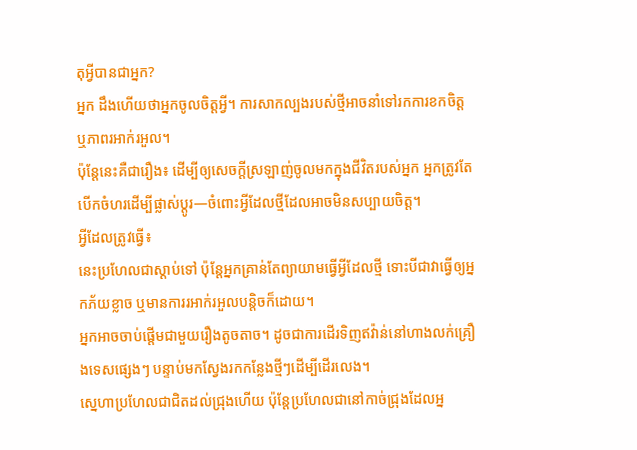តុអ្វីបានជាអ្នក?
អ្នក ដឹងហើយថាអ្នកចូលចិត្តអ្វី។ ការសាកល្បងរបស់ថ្មីអាចនាំទៅរកការខកចិត្ត ឬភាពរអាក់រអួល។
ប៉ុន្តែនេះគឺជារឿង៖ ដើម្បីឲ្យសេចក្តីស្រឡាញ់ចូលមកក្នុងជីវិតរបស់អ្នក អ្នកត្រូវតែបើកចំហរដើម្បីផ្លាស់ប្តូរ—ចំពោះអ្វីដែលថ្មីដែលអាចមិនសប្បាយចិត្ត។
អ្វីដែលត្រូវធ្វើ៖
នេះប្រហែលជាស្តាប់ទៅ ប៉ុន្តែអ្នកគ្រាន់តែព្យាយាមធ្វើអ្វីដែលថ្មី ទោះបីជាវាធ្វើឲ្យអ្នកភ័យខ្លាច ឬមានការរអាក់រអួលបន្តិចក៏ដោយ។
អ្នកអាចចាប់ផ្តើមជាមួយរឿងតូចតាច។ ដូចជាការដើរទិញឥវ៉ាន់នៅហាងលក់គ្រឿងទេសផ្សេងៗ បន្ទាប់មកស្វែងរកកន្លែងថ្មីៗដើម្បីដើរលេង។
ស្នេហាប្រហែលជាជិតដល់ជ្រុងហើយ ប៉ុន្តែប្រហែលជានៅកាច់ជ្រុងដែលអ្ន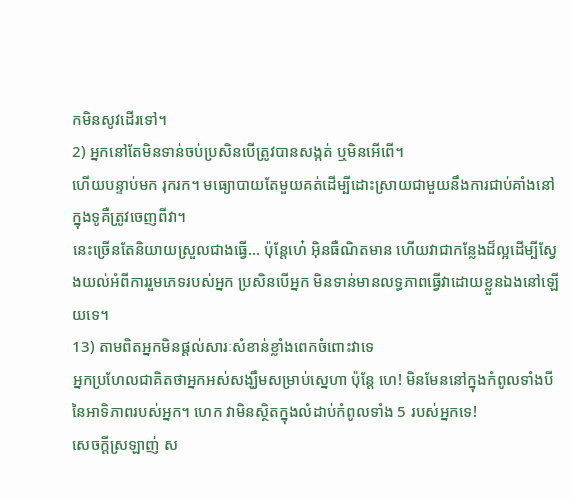កមិនសូវដើរទៅ។
2) អ្នកនៅតែមិនទាន់ចប់ប្រសិនបើត្រូវបានសង្កត់ ឬមិនអើពើ។
ហើយបន្ទាប់មក រុករក។ មធ្យោបាយតែមួយគត់ដើម្បីដោះស្រាយជាមួយនឹងការជាប់គាំងនៅក្នុងទូគឺត្រូវចេញពីវា។
នេះច្រើនតែនិយាយស្រួលជាងធ្វើ... ប៉ុន្តែហេ៎ អ៊ិនធឺណិតមាន ហើយវាជាកន្លែងដ៏ល្អដើម្បីស្វែងយល់អំពីការរួមភេទរបស់អ្នក ប្រសិនបើអ្នក មិនទាន់មានលទ្ធភាពធ្វើវាដោយខ្លួនឯងនៅឡើយទេ។
13) តាមពិតអ្នកមិនផ្តល់សារៈសំខាន់ខ្លាំងពេកចំពោះវាទេ
អ្នកប្រហែលជាគិតថាអ្នកអស់សង្ឃឹមសម្រាប់ស្នេហា ប៉ុន្តែ ហេ! មិនមែននៅក្នុងកំពូលទាំងបីនៃអាទិភាពរបស់អ្នក។ ហេក វាមិនស្ថិតក្នុងលំដាប់កំពូលទាំង 5 របស់អ្នកទេ!
សេចក្ដីស្រឡាញ់ ស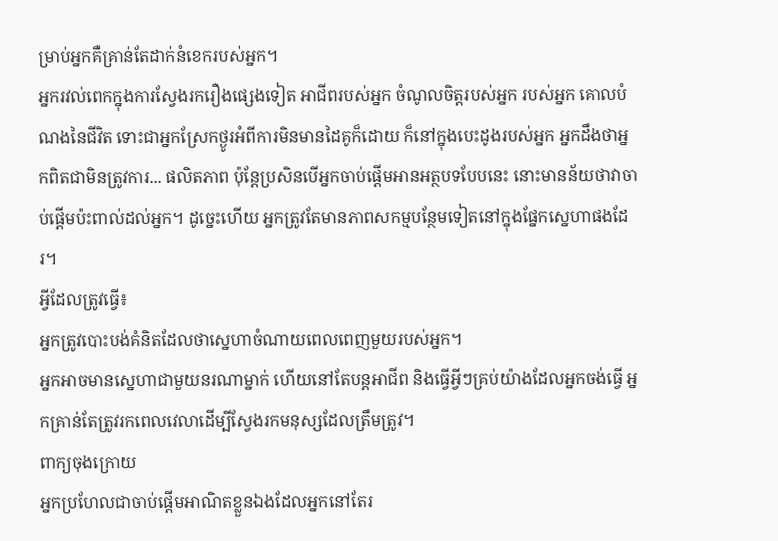ម្រាប់អ្នកគឺគ្រាន់តែដាក់នំខេករបស់អ្នក។
អ្នករវល់ពេកក្នុងការស្វែងរករឿងផ្សេងទៀត អាជីពរបស់អ្នក ចំណូលចិត្តរបស់អ្នក របស់អ្នក គោលបំណងនៃជីវិត ទោះជាអ្នកស្រែកថ្ងូរអំពីការមិនមានដៃគូក៏ដោយ ក៏នៅក្នុងបេះដូងរបស់អ្នក អ្នកដឹងថាអ្នកពិតជាមិនត្រូវការ... ផលិតភាព ប៉ុន្តែប្រសិនបើអ្នកចាប់ផ្តើមអានអត្ថបទបែបនេះ នោះមានន័យថាវាចាប់ផ្តើមប៉ះពាល់ដល់អ្នក។ ដូច្នេះហើយ អ្នកត្រូវតែមានភាពសកម្មបន្ថែមទៀតនៅក្នុងផ្នែកស្នេហាផងដែរ។
អ្វីដែលត្រូវធ្វើ៖
អ្នកត្រូវបោះបង់គំនិតដែលថាស្នេហាចំណាយពេលពេញមួយរបស់អ្នក។
អ្នកអាចមានស្នេហាជាមួយនរណាម្នាក់ ហើយនៅតែបន្តអាជីព និងធ្វើអ្វីៗគ្រប់យ៉ាងដែលអ្នកចង់ធ្វើ អ្នកគ្រាន់តែត្រូវរកពេលវេលាដើម្បីស្វែងរកមនុស្សដែលត្រឹមត្រូវ។
ពាក្យចុងក្រោយ
អ្នកប្រហែលជាចាប់ផ្តើមអាណិតខ្លួនឯងដែលអ្នកនៅតែរ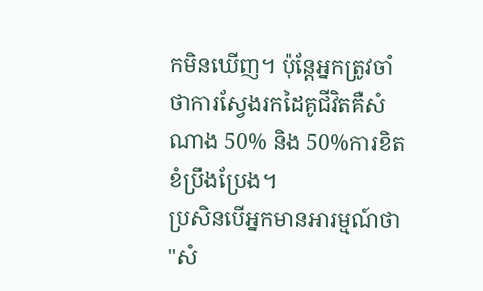កមិនឃើញ។ ប៉ុន្តែអ្នកត្រូវចាំថាការស្វែងរកដៃគូជីវិតគឺសំណាង 50% និង 50%ការខិតខំប្រឹងប្រែង។
ប្រសិនបើអ្នកមានអារម្មណ៍ថា "សំ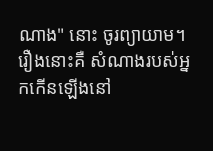ណាង" នោះ ចូរព្យាយាម។ រឿងនោះគឺ សំណាងរបស់អ្នកកើនឡើងនៅ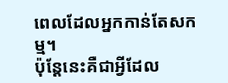ពេលដែលអ្នកកាន់តែសកម្ម។
ប៉ុន្តែនេះគឺជាអ្វីដែល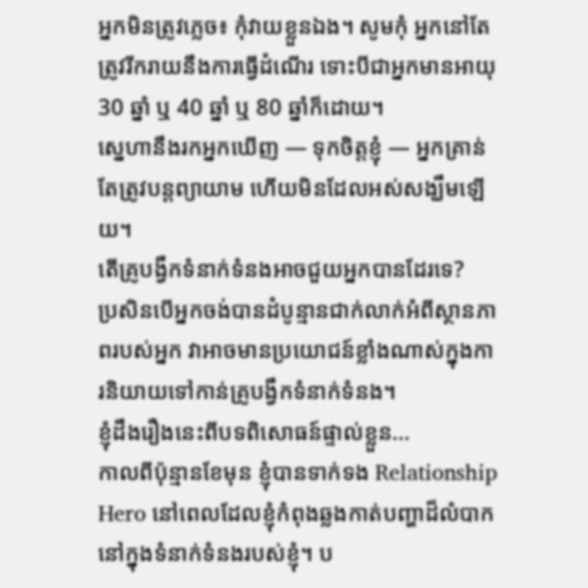អ្នកមិនត្រូវភ្លេច៖ កុំវាយខ្លួនឯង។ សូមកុំ អ្នកនៅតែត្រូវរីករាយនឹងការធ្វើដំណើរ ទោះបីជាអ្នកមានអាយុ 30 ឆ្នាំ ឬ 40 ឆ្នាំ ឬ 80 ឆ្នាំក៏ដោយ។
ស្នេហានឹងរកអ្នកឃើញ — ទុកចិត្តខ្ញុំ — អ្នកគ្រាន់តែត្រូវបន្តព្យាយាម ហើយមិនដែលអស់សង្ឃឹមឡើយ។
តើគ្រូបង្វឹកទំនាក់ទំនងអាចជួយអ្នកបានដែរទេ?
ប្រសិនបើអ្នកចង់បានដំបូន្មានជាក់លាក់អំពីស្ថានភាពរបស់អ្នក វាអាចមានប្រយោជន៍ខ្លាំងណាស់ក្នុងការនិយាយទៅកាន់គ្រូបង្វឹកទំនាក់ទំនង។
ខ្ញុំដឹងរឿងនេះពីបទពិសោធន៍ផ្ទាល់ខ្លួន...
កាលពីប៉ុន្មានខែមុន ខ្ញុំបានទាក់ទង Relationship Hero នៅពេលដែលខ្ញុំកំពុងឆ្លងកាត់បញ្ហាដ៏លំបាកនៅក្នុងទំនាក់ទំនងរបស់ខ្ញុំ។ ប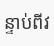ន្ទាប់ពីវ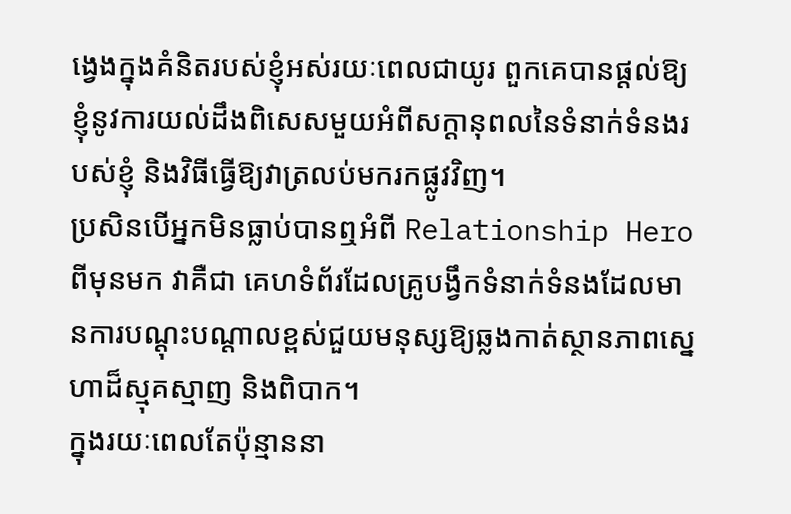ង្វេងក្នុងគំនិតរបស់ខ្ញុំអស់រយៈពេលជាយូរ ពួកគេបានផ្ដល់ឱ្យខ្ញុំនូវការយល់ដឹងពិសេសមួយអំពីសក្ដានុពលនៃទំនាក់ទំនងរបស់ខ្ញុំ និងវិធីធ្វើឱ្យវាត្រលប់មករកផ្លូវវិញ។
ប្រសិនបើអ្នកមិនធ្លាប់បានឮអំពី Relationship Hero ពីមុនមក វាគឺជា គេហទំព័រដែលគ្រូបង្វឹកទំនាក់ទំនងដែលមានការបណ្តុះបណ្តាលខ្ពស់ជួយមនុស្សឱ្យឆ្លងកាត់ស្ថានភាពស្នេហាដ៏ស្មុគស្មាញ និងពិបាក។
ក្នុងរយៈពេលតែប៉ុន្មាននា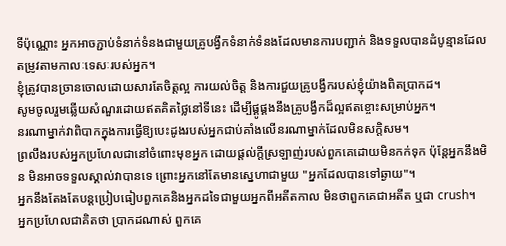ទីប៉ុណ្ណោះ អ្នកអាចភ្ជាប់ទំនាក់ទំនងជាមួយគ្រូបង្វឹកទំនាក់ទំនងដែលមានការបញ្ជាក់ និងទទួលបានដំបូន្មានដែលតម្រូវតាមកាលៈទេសៈរបស់អ្នក។
ខ្ញុំត្រូវបានច្រានចោលដោយសារតែចិត្តល្អ ការយល់ចិត្ត និងការជួយគ្រូបង្វឹករបស់ខ្ញុំយ៉ាងពិតប្រាកដ។
សូមចូលរួមឆ្លើយសំណួរដោយឥតគិតថ្លៃនៅទីនេះ ដើម្បីផ្គូផ្គងនឹងគ្រូបង្វឹកដ៏ល្អឥតខ្ចោះសម្រាប់អ្នក។
នរណាម្នាក់វាពិបាកក្នុងការធ្វើឱ្យបេះដូងរបស់អ្នកជាប់គាំងលើនរណាម្នាក់ដែលមិនសក្តិសម។
ព្រលឹងរបស់អ្នកប្រហែលជានៅចំពោះមុខអ្នក ដោយផ្តល់ក្តីស្រឡាញ់របស់ពួកគេដោយមិនកក់ទុក ប៉ុន្តែអ្នកនឹងមិន មិនអាចទទួលស្គាល់វាបានទេ ព្រោះអ្នកនៅតែមានស្នេហាជាមួយ "អ្នកដែលបានទៅឆ្ងាយ"។
អ្នកនឹងតែងតែបន្តប្រៀបធៀបពួកគេនិងអ្នកដទៃជាមួយអ្នកពីអតីតកាល មិនថាពួកគេជាអតីត ឬជា crush។
អ្នកប្រហែលជាគិតថា ប្រាកដណាស់ ពួកគេ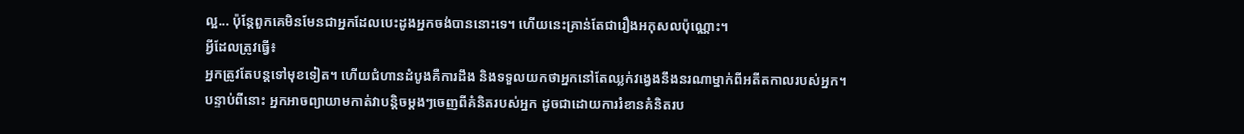ល្អ... ប៉ុន្តែពួកគេមិនមែនជាអ្នកដែលបេះដូងអ្នកចង់បាននោះទេ។ ហើយនេះគ្រាន់តែជារឿងអកុសលប៉ុណ្ណោះ។
អ្វីដែលត្រូវធ្វើ៖
អ្នកត្រូវតែបន្តទៅមុខទៀត។ ហើយជំហានដំបូងគឺការដឹង និងទទួលយកថាអ្នកនៅតែឈ្លក់វង្វេងនឹងនរណាម្នាក់ពីអតីតកាលរបស់អ្នក។
បន្ទាប់ពីនោះ អ្នកអាចព្យាយាមកាត់វាបន្តិចម្តងៗចេញពីគំនិតរបស់អ្នក ដូចជាដោយការរំខានគំនិតរប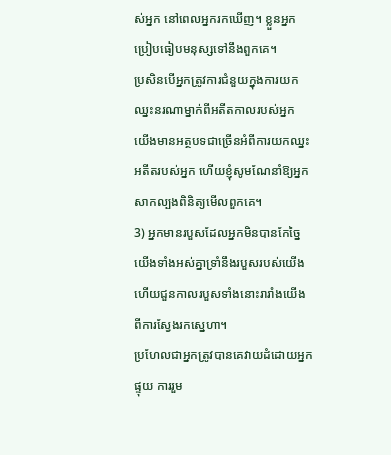ស់អ្នក នៅពេលអ្នករកឃើញ។ ខ្លួនអ្នកប្រៀបធៀបមនុស្សទៅនឹងពួកគេ។
ប្រសិនបើអ្នកត្រូវការជំនួយក្នុងការយកឈ្នះនរណាម្នាក់ពីអតីតកាលរបស់អ្នក យើងមានអត្ថបទជាច្រើនអំពីការយកឈ្នះអតីតរបស់អ្នក ហើយខ្ញុំសូមណែនាំឱ្យអ្នកសាកល្បងពិនិត្យមើលពួកគេ។
3) អ្នកមានរបួសដែលអ្នកមិនបានកែច្នៃ
យើងទាំងអស់គ្នាទ្រាំនឹងរបួសរបស់យើង ហើយជួនកាលរបួសទាំងនោះរារាំងយើងពីការស្វែងរកស្នេហា។
ប្រហែលជាអ្នកត្រូវបានគេវាយដំដោយអ្នកផ្ទុយ ការរួម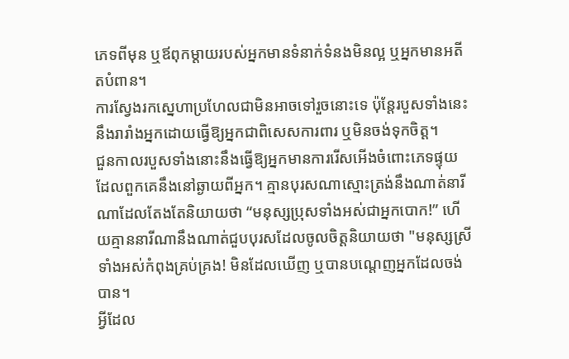ភេទពីមុន ឬឪពុកម្តាយរបស់អ្នកមានទំនាក់ទំនងមិនល្អ ឬអ្នកមានអតីតបំពាន។
ការស្វែងរកស្នេហាប្រហែលជាមិនអាចទៅរួចនោះទេ ប៉ុន្តែរបួសទាំងនេះនឹងរារាំងអ្នកដោយធ្វើឱ្យអ្នកជាពិសេសការពារ ឬមិនចង់ទុកចិត្ត។
ជួនកាលរបួសទាំងនោះនឹងធ្វើឱ្យអ្នកមានការរើសអើងចំពោះភេទផ្ទុយ ដែលពួកគេនឹងនៅឆ្ងាយពីអ្នក។ គ្មានបុរសណាស្មោះត្រង់នឹងណាត់នារីណាដែលតែងតែនិយាយថា “មនុស្សប្រុសទាំងអស់ជាអ្នកបោក!” ហើយគ្មាននារីណានឹងណាត់ជួបបុរសដែលចូលចិត្តនិយាយថា "មនុស្សស្រីទាំងអស់កំពុងគ្រប់គ្រង! មិនដែលឃើញ ឬបានបណ្ដេញអ្នកដែលចង់បាន។
អ្វីដែល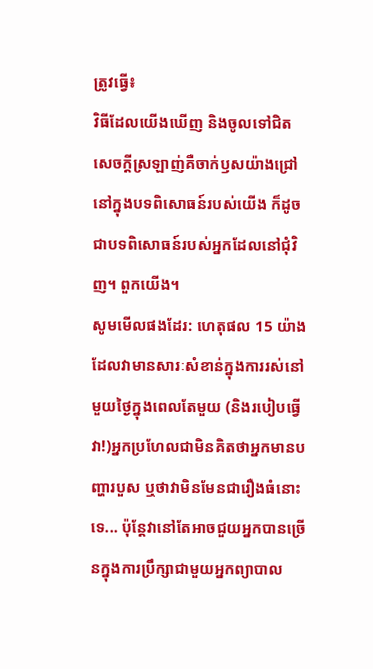ត្រូវធ្វើ៖
វិធីដែលយើងឃើញ និងចូលទៅជិតសេចក្ដីស្រឡាញ់គឺចាក់ឫសយ៉ាងជ្រៅនៅក្នុងបទពិសោធន៍របស់យើង ក៏ដូចជាបទពិសោធន៍របស់អ្នកដែលនៅជុំវិញ។ ពួកយើង។
សូមមើលផងដែរ: ហេតុផល 15 យ៉ាងដែលវាមានសារៈសំខាន់ក្នុងការរស់នៅមួយថ្ងៃក្នុងពេលតែមួយ (និងរបៀបធ្វើវា!)អ្នកប្រហែលជាមិនគិតថាអ្នកមានបញ្ហារបួស ឬថាវាមិនមែនជារឿងធំនោះទេ... ប៉ុន្តែវានៅតែអាចជួយអ្នកបានច្រើនក្នុងការប្រឹក្សាជាមួយអ្នកព្យាបាល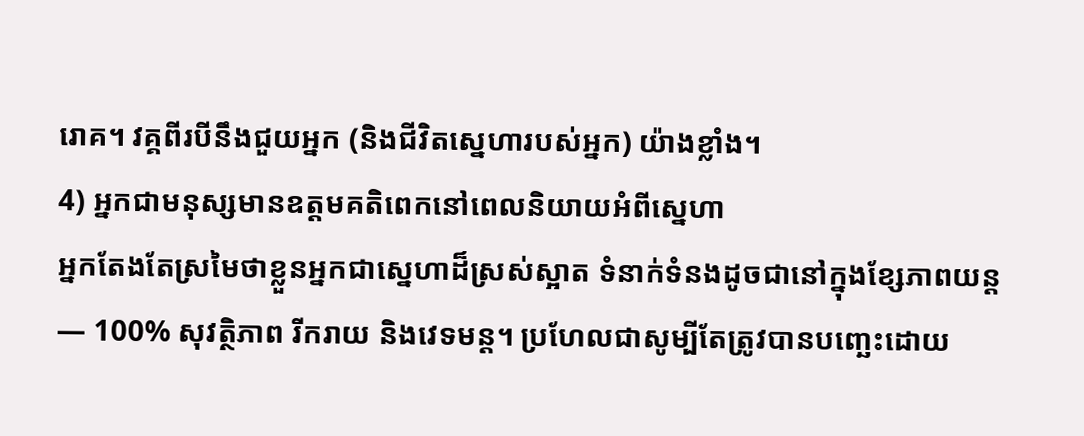រោគ។ វគ្គពីរបីនឹងជួយអ្នក (និងជីវិតស្នេហារបស់អ្នក) យ៉ាងខ្លាំង។
4) អ្នកជាមនុស្សមានឧត្តមគតិពេកនៅពេលនិយាយអំពីស្នេហា
អ្នកតែងតែស្រមៃថាខ្លួនអ្នកជាស្នេហាដ៏ស្រស់ស្អាត ទំនាក់ទំនងដូចជានៅក្នុងខ្សែភាពយន្ត — 100% សុវត្ថិភាព រីករាយ និងវេទមន្ត។ ប្រហែលជាសូម្បីតែត្រូវបានបញ្ឆេះដោយ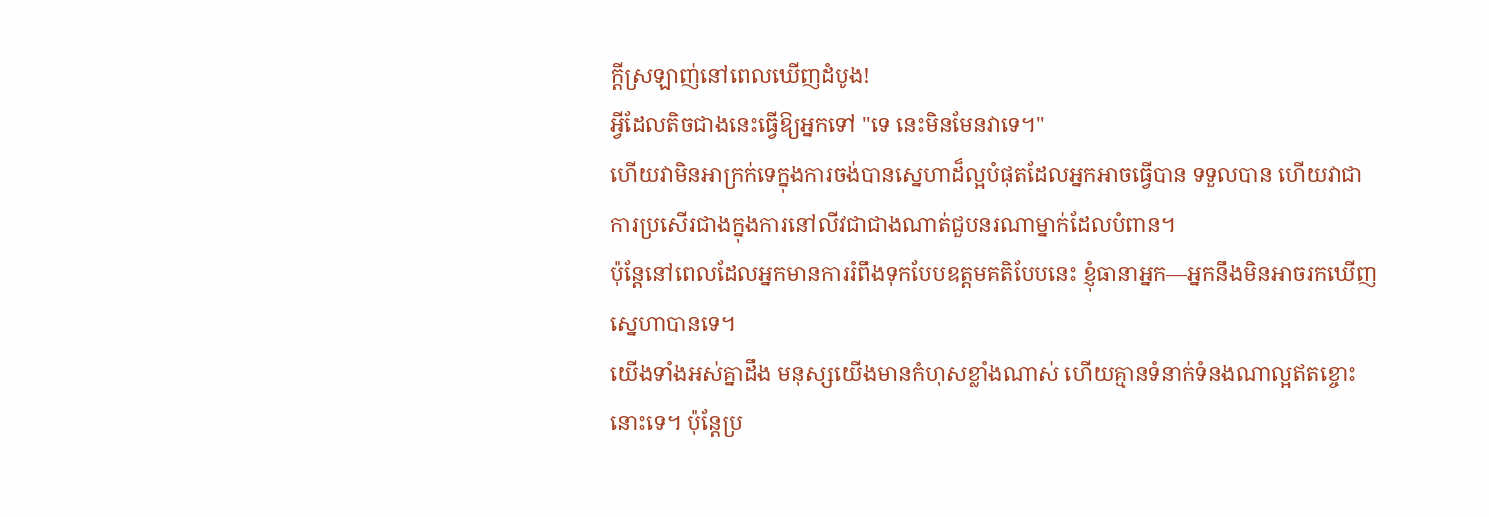ក្ដីស្រឡាញ់នៅពេលឃើញដំបូង!
អ្វីដែលតិចជាងនេះធ្វើឱ្យអ្នកទៅ "ទេ នេះមិនមែនវាទេ។"
ហើយវាមិនអាក្រក់ទេក្នុងការចង់បានស្នេហាដ៏ល្អបំផុតដែលអ្នកអាចធ្វើបាន ទទួលបាន ហើយវាជាការប្រសើរជាងក្នុងការនៅលីវជាជាងណាត់ជួបនរណាម្នាក់ដែលបំពាន។
ប៉ុន្តែនៅពេលដែលអ្នកមានការរំពឹងទុកបែបឧត្តមគតិបែបនេះ ខ្ញុំធានាអ្នក—អ្នកនឹងមិនអាចរកឃើញស្នេហាបានទេ។
យើងទាំងអស់គ្នាដឹង មនុស្សយើងមានកំហុសខ្លាំងណាស់ ហើយគ្មានទំនាក់ទំនងណាល្អឥតខ្ចោះនោះទេ។ ប៉ុន្តែប្រ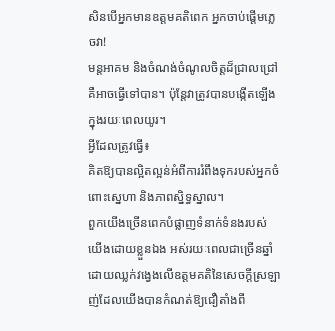សិនបើអ្នកមានឧត្តមគតិពេក អ្នកចាប់ផ្តើមភ្លេចវា!
មន្តអាគម និងចំណង់ចំណូលចិត្តដ៏ជ្រាលជ្រៅគឺអាចធ្វើទៅបាន។ ប៉ុន្តែវាត្រូវបានបង្កើតឡើងក្នុងរយៈពេលយូរ។
អ្វីដែលត្រូវធ្វើ៖
គិតឱ្យបានល្អិតល្អន់អំពីការរំពឹងទុករបស់អ្នកចំពោះស្នេហា និងភាពស្និទ្ធស្នាល។
ពួកយើងច្រើនពេកបំផ្លាញទំនាក់ទំនងរបស់យើងដោយខ្លួនឯង អស់រយៈពេលជាច្រើនឆ្នាំដោយឈ្លក់វង្វេងលើឧត្តមគតិនៃសេចក្ដីស្រឡាញ់ដែលយើងបានកំណត់ឱ្យជឿតាំងពី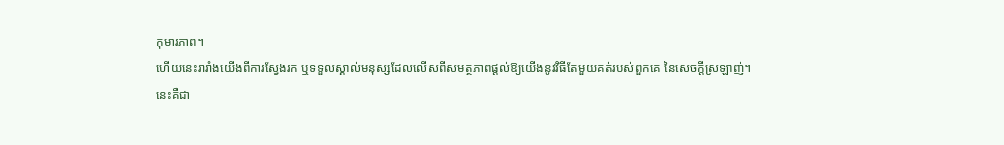កុមារភាព។
ហើយនេះរារាំងយើងពីការស្វែងរក ឬទទួលស្គាល់មនុស្សដែលលើសពីសមត្ថភាពផ្តល់ឱ្យយើងនូវវិធីតែមួយគត់របស់ពួកគេ នៃសេចក្ដីស្រឡាញ់។
នេះគឺជា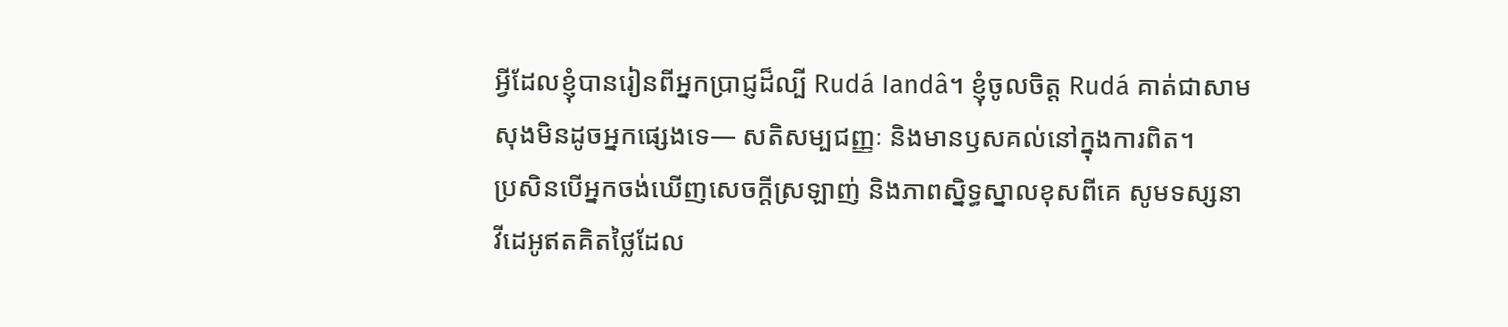អ្វីដែលខ្ញុំបានរៀនពីអ្នកប្រាជ្ញដ៏ល្បី Rudá Iandâ។ ខ្ញុំចូលចិត្ត Rudá គាត់ជាសាមសុងមិនដូចអ្នកផ្សេងទេ— សតិសម្បជញ្ញៈ និងមានឫសគល់នៅក្នុងការពិត។
ប្រសិនបើអ្នកចង់ឃើញសេចក្ដីស្រឡាញ់ និងភាពស្និទ្ធស្នាលខុសពីគេ សូមទស្សនាវីដេអូឥតគិតថ្លៃដែល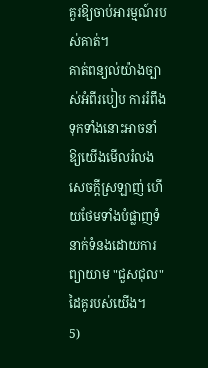គួរឱ្យចាប់អារម្មណ៍របស់គាត់។
គាត់ពន្យល់យ៉ាងច្បាស់អំពីរបៀប ការរំពឹងទុកទាំងនោះអាចនាំឱ្យយើងមើលរំលងសេចក្ដីស្រឡាញ់ ហើយថែមទាំងបំផ្លាញទំនាក់ទំនងដោយការព្យាយាម "ជួសជុល" ដៃគូរបស់យើង។
5)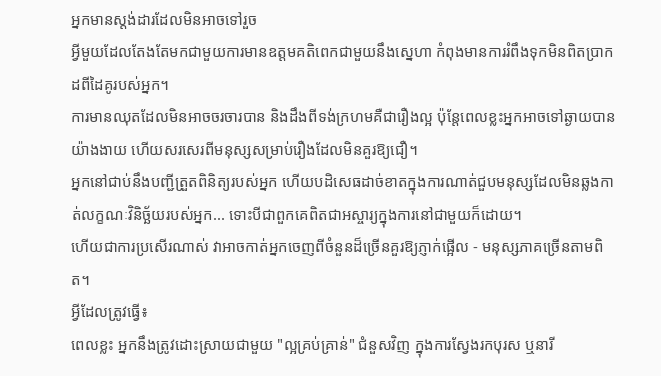អ្នកមានស្តង់ដារដែលមិនអាចទៅរួច
អ្វីមួយដែលតែងតែមកជាមួយការមានឧត្តមគតិពេកជាមួយនឹងស្នេហា កំពុងមានការរំពឹងទុកមិនពិតប្រាកដពីដៃគូរបស់អ្នក។
ការមានឈុតដែលមិនអាចចរចារបាន និងដឹងពីទង់ក្រហមគឺជារឿងល្អ ប៉ុន្តែពេលខ្លះអ្នកអាចទៅឆ្ងាយបានយ៉ាងងាយ ហើយសរសេរពីមនុស្សសម្រាប់រឿងដែលមិនគួរឱ្យជឿ។
អ្នកនៅជាប់នឹងបញ្ជីត្រួតពិនិត្យរបស់អ្នក ហើយបដិសេធដាច់ខាតក្នុងការណាត់ជួបមនុស្សដែលមិនឆ្លងកាត់លក្ខណៈវិនិច្ឆ័យរបស់អ្នក... ទោះបីជាពួកគេពិតជាអស្ចារ្យក្នុងការនៅជាមួយក៏ដោយ។
ហើយជាការប្រសើរណាស់ វាអាចកាត់អ្នកចេញពីចំនួនដ៏ច្រើនគួរឱ្យភ្ញាក់ផ្អើល - មនុស្សភាគច្រើនតាមពិត។
អ្វីដែលត្រូវធ្វើ៖
ពេលខ្លះ អ្នកនឹងត្រូវដោះស្រាយជាមួយ "ល្អគ្រប់គ្រាន់" ជំនួសវិញ ក្នុងការស្វែងរកបុរស ឬនារី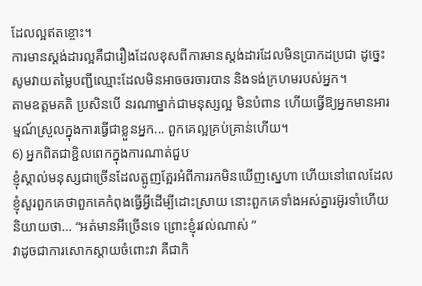ដែលល្អឥតខ្ចោះ។
ការមានស្តង់ដារល្អគឺជារឿងដែលខុសពីការមានស្តង់ដារដែលមិនប្រាកដប្រជា ដូច្នេះសូមវាយតម្លៃបញ្ជីឈ្មោះដែលមិនអាចចរចារបាន និងទង់ក្រហមរបស់អ្នក។
តាមឧត្ដមគតិ ប្រសិនបើ នរណាម្នាក់ជាមនុស្សល្អ មិនបំពាន ហើយធ្វើឱ្យអ្នកមានអារម្មណ៍ស្រួលក្នុងការធ្វើជាខ្លួនអ្នក... ពួកគេល្អគ្រប់គ្រាន់ហើយ។
6) អ្នកពិតជាខ្ជិលពេកក្នុងការណាត់ជួប
ខ្ញុំស្គាល់មនុស្សជាច្រើនដែលត្អូញត្អែរអំពីការរកមិនឃើញស្នេហា ហើយនៅពេលដែលខ្ញុំសួរពួកគេថាពួកគេកំពុងធ្វើអ្វីដើម្បីដោះស្រាយ នោះពួកគេទាំងអស់គ្នារអ៊ូរទាំហើយនិយាយថា… “អត់មានអីច្រើនទេ ព្រោះខ្ញុំរវល់ណាស់ ”
វាដូចជាការសោកស្ដាយចំពោះវា គឺជាកិ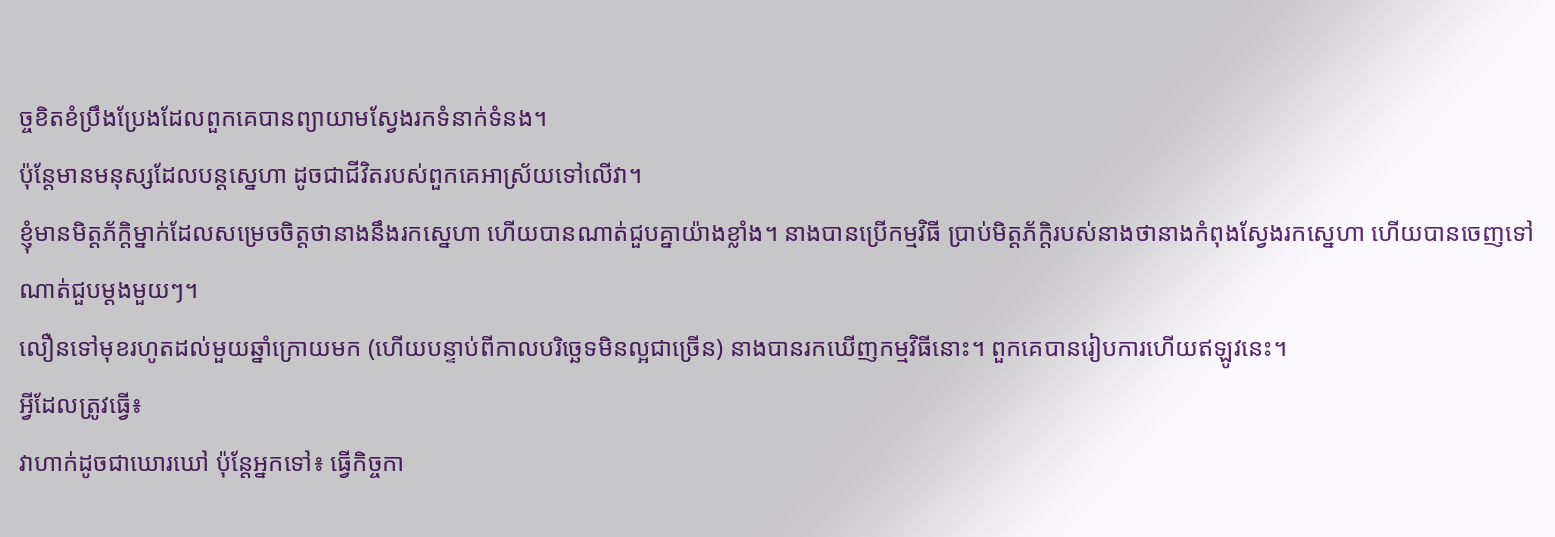ច្ចខិតខំប្រឹងប្រែងដែលពួកគេបានព្យាយាមស្វែងរកទំនាក់ទំនង។
ប៉ុន្តែមានមនុស្សដែលបន្តស្នេហា ដូចជាជីវិតរបស់ពួកគេអាស្រ័យទៅលើវា។
ខ្ញុំមានមិត្តភ័ក្តិម្នាក់ដែលសម្រេចចិត្តថានាងនឹងរកស្នេហា ហើយបានណាត់ជួបគ្នាយ៉ាងខ្លាំង។ នាងបានប្រើកម្មវិធី ប្រាប់មិត្តភ័ក្តិរបស់នាងថានាងកំពុងស្វែងរកស្នេហា ហើយបានចេញទៅណាត់ជួបម្តងមួយៗ។
លឿនទៅមុខរហូតដល់មួយឆ្នាំក្រោយមក (ហើយបន្ទាប់ពីកាលបរិច្ឆេទមិនល្អជាច្រើន) នាងបានរកឃើញកម្មវិធីនោះ។ ពួកគេបានរៀបការហើយឥឡូវនេះ។
អ្វីដែលត្រូវធ្វើ៖
វាហាក់ដូចជាឃោរឃៅ ប៉ុន្តែអ្នកទៅ៖ ធ្វើកិច្ចកា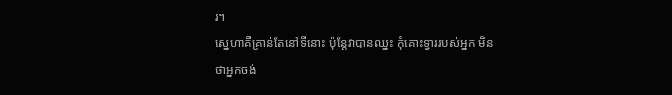រ។
ស្នេហាគឺគ្រាន់តែនៅទីនោះ ប៉ុន្តែវាបានឈ្នះ កុំគោះទ្វាររបស់អ្នក មិនថាអ្នកចង់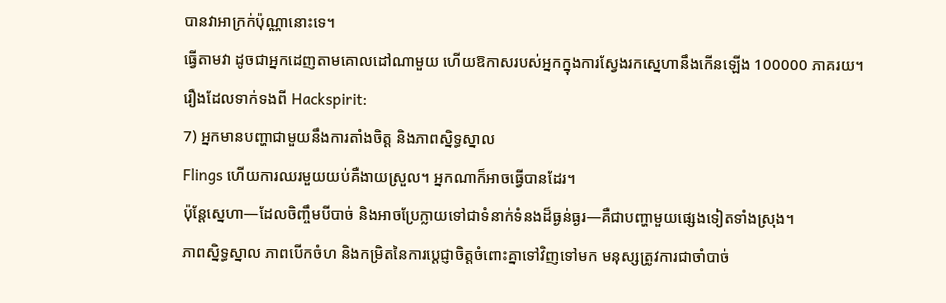បានវាអាក្រក់ប៉ុណ្ណានោះទេ។
ធ្វើតាមវា ដូចជាអ្នកដេញតាមគោលដៅណាមួយ ហើយឱកាសរបស់អ្នកក្នុងការស្វែងរកស្នេហានឹងកើនឡើង 100000 ភាគរយ។
រឿងដែលទាក់ទងពី Hackspirit:
7) អ្នកមានបញ្ហាជាមួយនឹងការតាំងចិត្ត និងភាពស្និទ្ធស្នាល
Flings ហើយការឈរមួយយប់គឺងាយស្រួល។ អ្នកណាក៏អាចធ្វើបានដែរ។
ប៉ុន្តែស្នេហា—ដែលចិញ្ចឹមបីបាច់ និងអាចប្រែក្លាយទៅជាទំនាក់ទំនងដ៏ធ្ងន់ធ្ងរ—គឺជាបញ្ហាមួយផ្សេងទៀតទាំងស្រុង។
ភាពស្និទ្ធស្នាល ភាពបើកចំហ និងកម្រិតនៃការប្តេជ្ញាចិត្តចំពោះគ្នាទៅវិញទៅមក មនុស្សត្រូវការជាចាំបាច់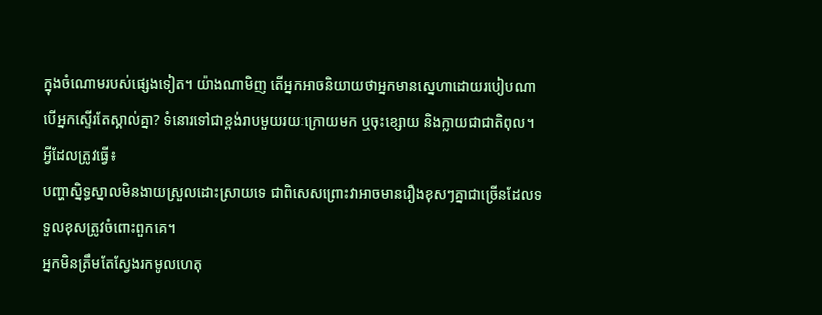ក្នុងចំណោមរបស់ផ្សេងទៀត។ យ៉ាងណាមិញ តើអ្នកអាចនិយាយថាអ្នកមានស្នេហាដោយរបៀបណា បើអ្នកស្ទើរតែស្គាល់គ្នា? ទំនោរទៅជាខ្ពង់រាបមួយរយៈក្រោយមក ឬចុះខ្សោយ និងក្លាយជាជាតិពុល។
អ្វីដែលត្រូវធ្វើ៖
បញ្ហាស្និទ្ធស្នាលមិនងាយស្រួលដោះស្រាយទេ ជាពិសេសព្រោះវាអាចមានរឿងខុសៗគ្នាជាច្រើនដែលទទួលខុសត្រូវចំពោះពួកគេ។
អ្នកមិនត្រឹមតែស្វែងរកមូលហេតុ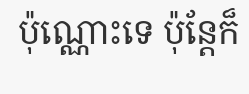ប៉ុណ្ណោះទេ ប៉ុន្តែក៏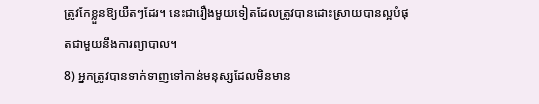ត្រូវកែខ្លួនឱ្យយឺតៗដែរ។ នេះជារឿងមួយទៀតដែលត្រូវបានដោះស្រាយបានល្អបំផុតជាមួយនឹងការព្យាបាល។
8) អ្នកត្រូវបានទាក់ទាញទៅកាន់មនុស្សដែលមិនមាន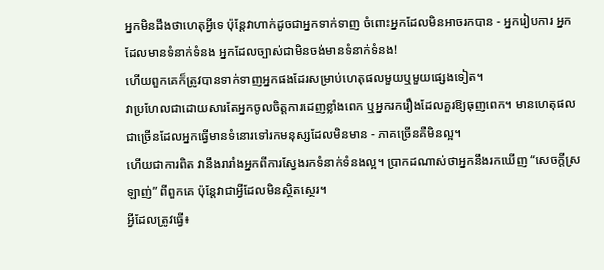អ្នកមិនដឹងថាហេតុអ្វីទេ ប៉ុន្តែវាហាក់ដូចជាអ្នកទាក់ទាញ ចំពោះអ្នកដែលមិនអាចរកបាន - អ្នករៀបការ អ្នកដែលមានទំនាក់ទំនង អ្នកដែលច្បាស់ជាមិនចង់មានទំនាក់ទំនង!
ហើយពួកគេក៏ត្រូវបានទាក់ទាញអ្នកផងដែរសម្រាប់ហេតុផលមួយឬមួយផ្សេងទៀត។
វាប្រហែលជាដោយសារតែអ្នកចូលចិត្តការដេញខ្លាំងពេក ឬអ្នករករឿងដែលគួរឱ្យធុញពេក។ មានហេតុផលជាច្រើនដែលអ្នកធ្វើមានទំនោរទៅរកមនុស្សដែលមិនមាន - ភាគច្រើនគឺមិនល្អ។
ហើយជាការពិត វានឹងរារាំងអ្នកពីការស្វែងរកទំនាក់ទំនងល្អ។ ប្រាកដណាស់ថាអ្នកនឹងរកឃើញ “សេចក្តីស្រឡាញ់” ពីពួកគេ ប៉ុន្តែវាជាអ្វីដែលមិនស្ថិតស្ថេរ។
អ្វីដែលត្រូវធ្វើ៖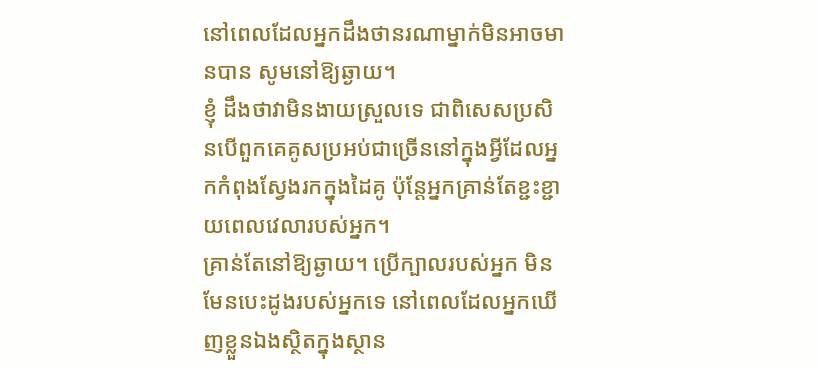នៅពេលដែលអ្នកដឹងថានរណាម្នាក់មិនអាចមានបាន សូមនៅឱ្យឆ្ងាយ។
ខ្ញុំ ដឹងថាវាមិនងាយស្រួលទេ ជាពិសេសប្រសិនបើពួកគេគូសប្រអប់ជាច្រើននៅក្នុងអ្វីដែលអ្នកកំពុងស្វែងរកក្នុងដៃគូ ប៉ុន្តែអ្នកគ្រាន់តែខ្ជះខ្ជាយពេលវេលារបស់អ្នក។
គ្រាន់តែនៅឱ្យឆ្ងាយ។ ប្រើក្បាលរបស់អ្នក មិនមែនបេះដូងរបស់អ្នកទេ នៅពេលដែលអ្នកឃើញខ្លួនឯងស្ថិតក្នុងស្ថាន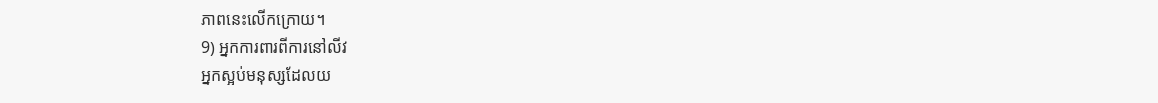ភាពនេះលើកក្រោយ។
9) អ្នកការពារពីការនៅលីវ
អ្នកស្អប់មនុស្សដែលយ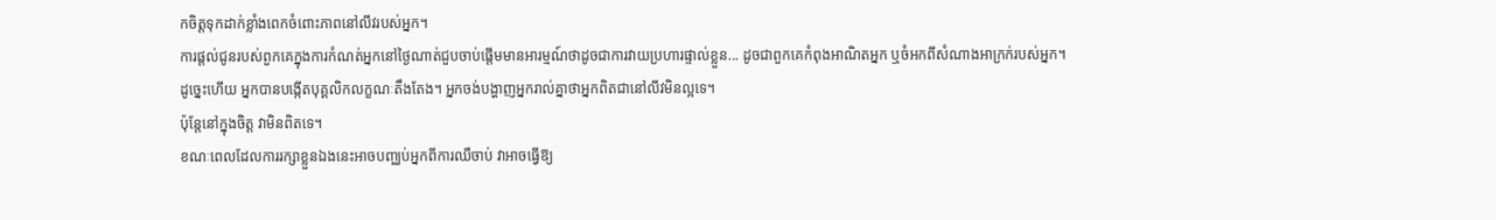កចិត្តទុកដាក់ខ្លាំងពេកចំពោះភាពនៅលីវរបស់អ្នក។
ការផ្តល់ជូនរបស់ពួកគេក្នុងការកំណត់អ្នកនៅថ្ងៃណាត់ជួបចាប់ផ្តើមមានអារម្មណ៍ថាដូចជាការវាយប្រហារផ្ទាល់ខ្លួន... ដូចជាពួកគេកំពុងអាណិតអ្នក ឬចំអកពីសំណាងអាក្រក់របស់អ្នក។
ដូច្នេះហើយ អ្នកបានបង្កើតបុគ្គលិកលក្ខណៈតឹងតែង។ អ្នកចង់បង្ហាញអ្នករាល់គ្នាថាអ្នកពិតជានៅលីវមិនល្អទេ។
ប៉ុន្តែនៅក្នុងចិត្ត វាមិនពិតទេ។
ខណៈពេលដែលការរក្សាខ្លួនឯងនេះអាចបញ្ឈប់អ្នកពីការឈឺចាប់ វាអាចធ្វើឱ្យ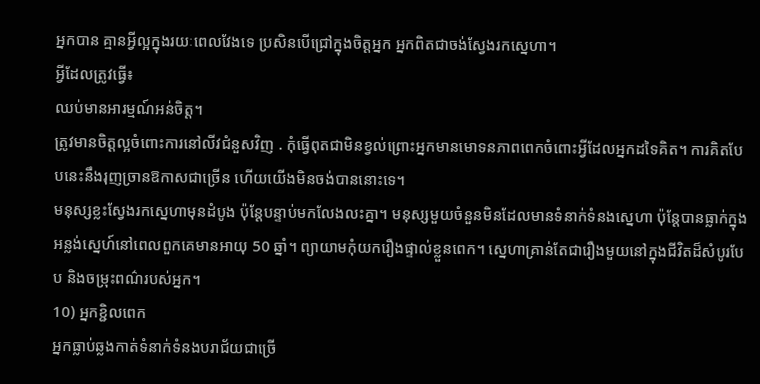អ្នកបាន គ្មានអ្វីល្អក្នុងរយៈពេលវែងទេ ប្រសិនបើជ្រៅក្នុងចិត្តអ្នក អ្នកពិតជាចង់ស្វែងរកស្នេហា។
អ្វីដែលត្រូវធ្វើ៖
ឈប់មានអារម្មណ៍អន់ចិត្ត។
ត្រូវមានចិត្តល្អចំពោះការនៅលីវជំនួសវិញ . កុំធ្វើពុតជាមិនខ្វល់ព្រោះអ្នកមានមោទនភាពពេកចំពោះអ្វីដែលអ្នកដទៃគិត។ ការគិតបែបនេះនឹងរុញច្រានឱកាសជាច្រើន ហើយយើងមិនចង់បាននោះទេ។
មនុស្សខ្លះស្វែងរកស្នេហាមុនដំបូង ប៉ុន្តែបន្ទាប់មកលែងលះគ្នា។ មនុស្សមួយចំនួនមិនដែលមានទំនាក់ទំនងស្នេហា ប៉ុន្តែបានធ្លាក់ក្នុងអន្លង់ស្នេហ៍នៅពេលពួកគេមានអាយុ 50 ឆ្នាំ។ ព្យាយាមកុំយករឿងផ្ទាល់ខ្លួនពេក។ ស្នេហាគ្រាន់តែជារឿងមួយនៅក្នុងជីវិតដ៏សំបូរបែប និងចម្រុះពណ៌របស់អ្នក។
10) អ្នកខ្ជិលពេក
អ្នកធ្លាប់ឆ្លងកាត់ទំនាក់ទំនងបរាជ័យជាច្រើ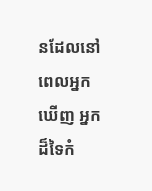នដែលនៅពេលអ្នកឃើញ អ្នកដ៏ទៃកំ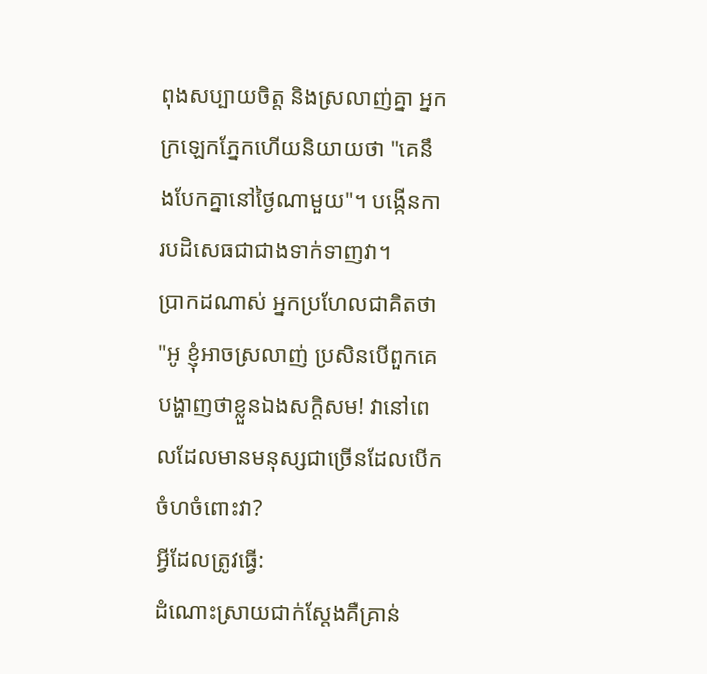ពុងសប្បាយចិត្ត និងស្រលាញ់គ្នា អ្នកក្រឡេកភ្នែកហើយនិយាយថា "គេនឹងបែកគ្នានៅថ្ងៃណាមួយ"។ បង្កើនការបដិសេធជាជាងទាក់ទាញវា។
ប្រាកដណាស់ អ្នកប្រហែលជាគិតថា "អូ ខ្ញុំអាចស្រលាញ់ ប្រសិនបើពួកគេបង្ហាញថាខ្លួនឯងសក្តិសម! វានៅពេលដែលមានមនុស្សជាច្រើនដែលបើកចំហចំពោះវា?
អ្វីដែលត្រូវធ្វើ:
ដំណោះស្រាយជាក់ស្តែងគឺគ្រាន់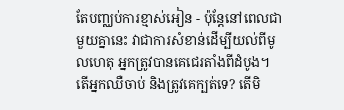តែបញ្ឈប់ការខ្មាស់អៀន - ប៉ុន្តែនៅពេលជាមួយគ្នានេះ វាជាការសំខាន់ដើម្បីយល់ពីមូលហេតុ អ្នកត្រូវបានគេជេរតាំងពីដំបូង។
តើអ្នកឈឺចាប់ និងត្រូវគេក្បត់ទេ? តើមិ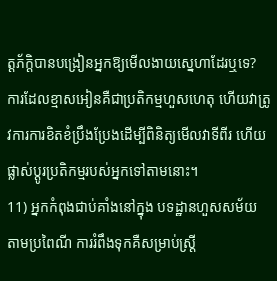ត្តភ័ក្តិបានបង្រៀនអ្នកឱ្យមើលងាយស្នេហាដែរឬទេ?
ការដែលខ្មាសអៀនគឺជាប្រតិកម្មហួសហេតុ ហើយវាត្រូវការការខិតខំប្រឹងប្រែងដើម្បីពិនិត្យមើលវាទីពីរ ហើយផ្លាស់ប្តូរប្រតិកម្មរបស់អ្នកទៅតាមនោះ។
11) អ្នកកំពុងជាប់គាំងនៅក្នុង បទដ្ឋានហួសសម័យ
តាមប្រពៃណី ការរំពឹងទុកគឺសម្រាប់ស្ត្រី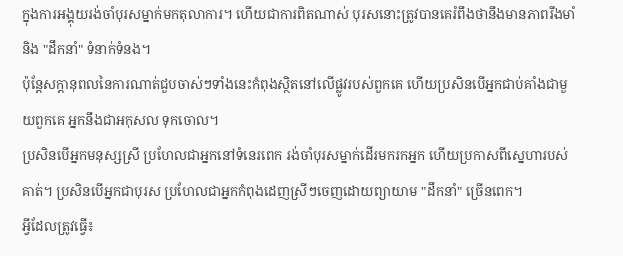ក្នុងការអង្គុយរង់ចាំបុរសម្នាក់មកតុលាការ។ ហើយជាការពិតណាស់ បុរសនោះត្រូវបានគេរំពឹងថានឹងមានភាពរឹងមាំ និង "ដឹកនាំ" ទំនាក់ទំនង។
ប៉ុន្តែសក្ដានុពលនៃការណាត់ជួបចាស់ៗទាំងនេះកំពុងស្ថិតនៅលើផ្លូវរបស់ពួកគេ ហើយប្រសិនបើអ្នកជាប់គាំងជាមួយពួកគេ អ្នកនឹងជាអកុសល ទុកចោល។
ប្រសិនបើអ្នកមនុស្សស្រី ប្រហែលជាអ្នកនៅទំនេរពេក រង់ចាំបុរសម្នាក់ដើរមករកអ្នក ហើយប្រកាសពីស្នេហារបស់គាត់។ ប្រសិនបើអ្នកជាបុរស ប្រហែលជាអ្នកកំពុងដេញស្រីៗចេញដោយព្យាយាម "ដឹកនាំ" ច្រើនពេក។
អ្វីដែលត្រូវធ្វើ៖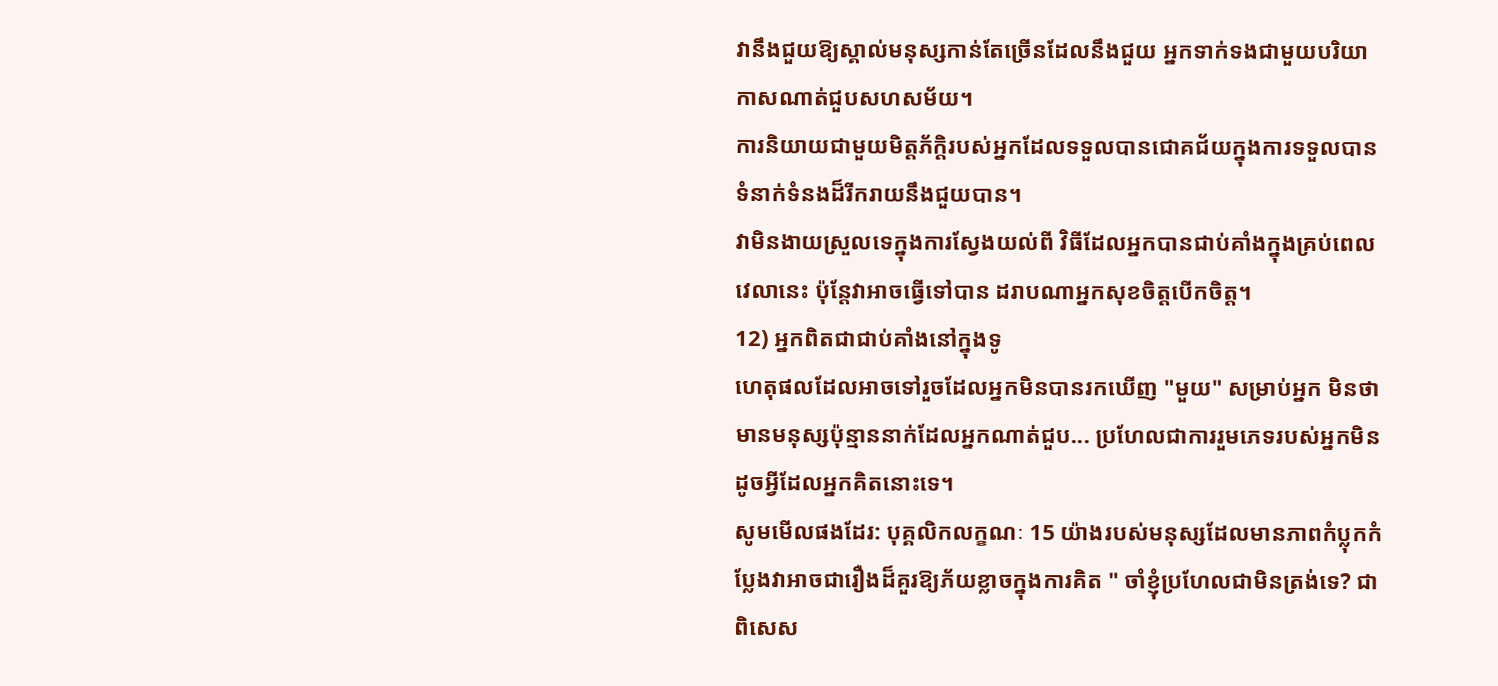វានឹងជួយឱ្យស្គាល់មនុស្សកាន់តែច្រើនដែលនឹងជួយ អ្នកទាក់ទងជាមួយបរិយាកាសណាត់ជួបសហសម័យ។
ការនិយាយជាមួយមិត្តភ័ក្តិរបស់អ្នកដែលទទួលបានជោគជ័យក្នុងការទទួលបានទំនាក់ទំនងដ៏រីករាយនឹងជួយបាន។
វាមិនងាយស្រួលទេក្នុងការស្វែងយល់ពី វិធីដែលអ្នកបានជាប់គាំងក្នុងគ្រប់ពេលវេលានេះ ប៉ុន្តែវាអាចធ្វើទៅបាន ដរាបណាអ្នកសុខចិត្តបើកចិត្ត។
12) អ្នកពិតជាជាប់គាំងនៅក្នុងទូ
ហេតុផលដែលអាចទៅរួចដែលអ្នកមិនបានរកឃើញ "មួយ" សម្រាប់អ្នក មិនថាមានមនុស្សប៉ុន្មាននាក់ដែលអ្នកណាត់ជួប... ប្រហែលជាការរួមភេទរបស់អ្នកមិនដូចអ្វីដែលអ្នកគិតនោះទេ។
សូមមើលផងដែរ: បុគ្គលិកលក្ខណៈ 15 យ៉ាងរបស់មនុស្សដែលមានភាពកំប្លុកកំប្លែងវាអាចជារឿងដ៏គួរឱ្យភ័យខ្លាចក្នុងការគិត " ចាំខ្ញុំប្រហែលជាមិនត្រង់ទេ? ជាពិសេស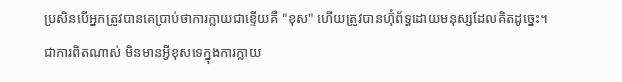ប្រសិនបើអ្នកត្រូវបានគេប្រាប់ថាការក្លាយជាខ្ទើយគឺ "ខុស" ហើយត្រូវបានហ៊ុំព័ទ្ធដោយមនុស្សដែលគិតដូច្នេះ។
ជាការពិតណាស់ មិនមានអ្វីខុសទេក្នុងការក្លាយ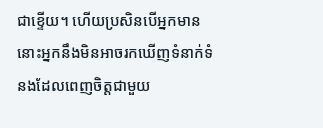ជាខ្ទើយ។ ហើយប្រសិនបើអ្នកមាន នោះអ្នកនឹងមិនអាចរកឃើញទំនាក់ទំនងដែលពេញចិត្តជាមួយ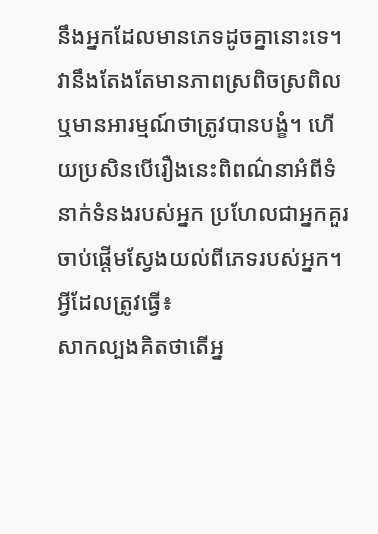នឹងអ្នកដែលមានភេទដូចគ្នានោះទេ។
វានឹងតែងតែមានភាពស្រពិចស្រពិល ឬមានអារម្មណ៍ថាត្រូវបានបង្ខំ។ ហើយប្រសិនបើរឿងនេះពិពណ៌នាអំពីទំនាក់ទំនងរបស់អ្នក ប្រហែលជាអ្នកគួរចាប់ផ្តើមស្វែងយល់ពីភេទរបស់អ្នក។
អ្វីដែលត្រូវធ្វើ៖
សាកល្បងគិតថាតើអ្ន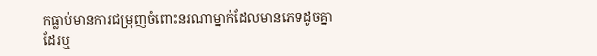កធ្លាប់មានការជម្រុញចំពោះនរណាម្នាក់ដែលមានភេទដូចគ្នាដែរឬ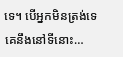ទេ។ បើអ្នកមិនត្រង់ទេ គេនឹងនៅទីនោះ…